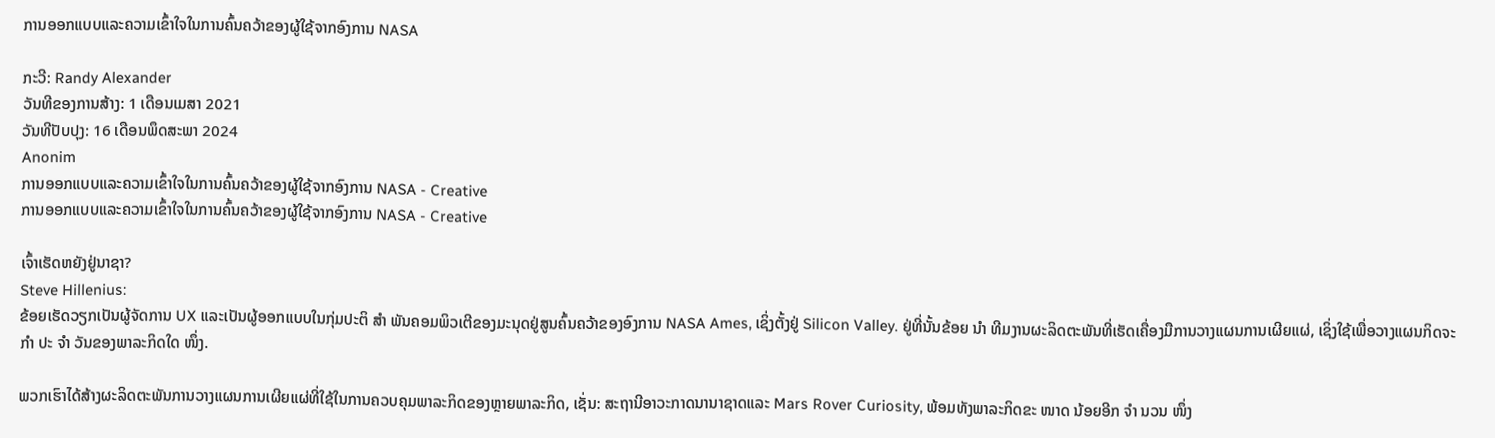ການອອກແບບແລະຄວາມເຂົ້າໃຈໃນການຄົ້ນຄວ້າຂອງຜູ້ໃຊ້ຈາກອົງການ NASA

ກະວີ: Randy Alexander
ວັນທີຂອງການສ້າງ: 1 ເດືອນເມສາ 2021
ວັນທີປັບປຸງ: 16 ເດືອນພຶດສະພາ 2024
Anonim
ການອອກແບບແລະຄວາມເຂົ້າໃຈໃນການຄົ້ນຄວ້າຂອງຜູ້ໃຊ້ຈາກອົງການ NASA - Creative
ການອອກແບບແລະຄວາມເຂົ້າໃຈໃນການຄົ້ນຄວ້າຂອງຜູ້ໃຊ້ຈາກອົງການ NASA - Creative

ເຈົ້າເຮັດຫຍັງຢູ່ນາຊາ?
Steve Hillenius:
ຂ້ອຍເຮັດວຽກເປັນຜູ້ຈັດການ UX ແລະເປັນຜູ້ອອກແບບໃນກຸ່ມປະຕິ ສຳ ພັນຄອມພິວເຕີຂອງມະນຸດຢູ່ສູນຄົ້ນຄວ້າຂອງອົງການ NASA Ames, ເຊິ່ງຕັ້ງຢູ່ Silicon Valley. ຢູ່ທີ່ນັ້ນຂ້ອຍ ນຳ ທີມງານຜະລິດຕະພັນທີ່ເຮັດເຄື່ອງມືການວາງແຜນການເຜີຍແຜ່, ເຊິ່ງໃຊ້ເພື່ອວາງແຜນກິດຈະ ກຳ ປະ ຈຳ ວັນຂອງພາລະກິດໃດ ໜຶ່ງ.

ພວກເຮົາໄດ້ສ້າງຜະລິດຕະພັນການວາງແຜນການເຜີຍແຜ່ທີ່ໃຊ້ໃນການຄວບຄຸມພາລະກິດຂອງຫຼາຍພາລະກິດ, ເຊັ່ນ: ສະຖານີອາວະກາດນານາຊາດແລະ Mars Rover Curiosity, ພ້ອມທັງພາລະກິດຂະ ໜາດ ນ້ອຍອີກ ຈຳ ນວນ ໜຶ່ງ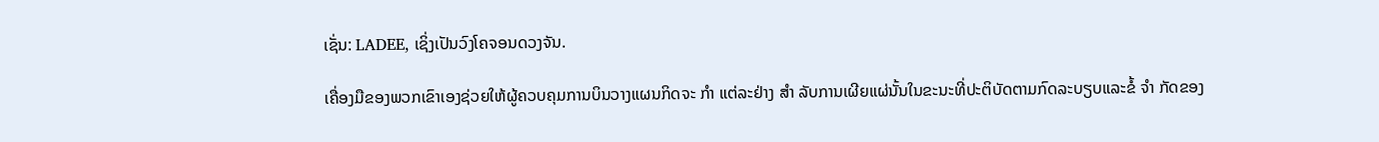ເຊັ່ນ: LADEE, ເຊິ່ງເປັນວົງໂຄຈອນດວງຈັນ.

ເຄື່ອງມືຂອງພວກເຂົາເອງຊ່ວຍໃຫ້ຜູ້ຄວບຄຸມການບິນວາງແຜນກິດຈະ ກຳ ແຕ່ລະຢ່າງ ສຳ ລັບການເຜີຍແຜ່ນັ້ນໃນຂະນະທີ່ປະຕິບັດຕາມກົດລະບຽບແລະຂໍ້ ຈຳ ກັດຂອງ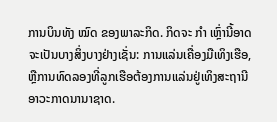ການບິນທັງ ໝົດ ຂອງພາລະກິດ. ກິດຈະ ກຳ ເຫຼົ່ານີ້ອາດຈະເປັນບາງສິ່ງບາງຢ່າງເຊັ່ນ: ການແລ່ນເຄື່ອງມືເທິງເຮືອ, ຫຼືການທົດລອງທີ່ລູກເຮືອຕ້ອງການແລ່ນຢູ່ເທິງສະຖານີອາວະກາດນານາຊາດ.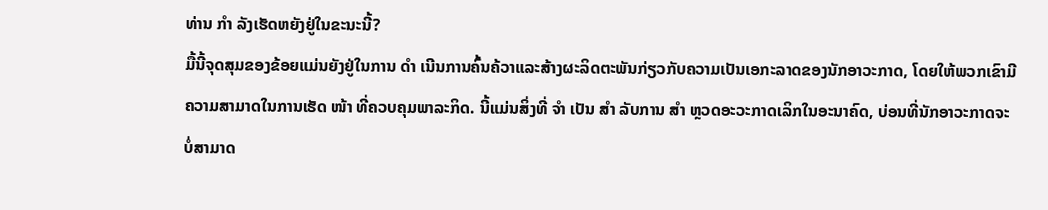ທ່ານ ກຳ ລັງເຮັດຫຍັງຢູ່ໃນຂະນະນີ້?
ມື້ນີ້ຈຸດສຸມຂອງຂ້ອຍແມ່ນຍັງຢູ່ໃນການ ດຳ ເນີນການຄົ້ນຄ້ວາແລະສ້າງຜະລິດຕະພັນກ່ຽວກັບຄວາມເປັນເອກະລາດຂອງນັກອາວະກາດ, ໂດຍໃຫ້ພວກເຂົາມີຄວາມສາມາດໃນການເຮັດ ໜ້າ ທີ່ຄວບຄຸມພາລະກິດ. ນີ້ແມ່ນສິ່ງທີ່ ຈຳ ເປັນ ສຳ ລັບການ ສຳ ຫຼວດອະວະກາດເລິກໃນອະນາຄົດ, ບ່ອນທີ່ນັກອາວະກາດຈະບໍ່ສາມາດ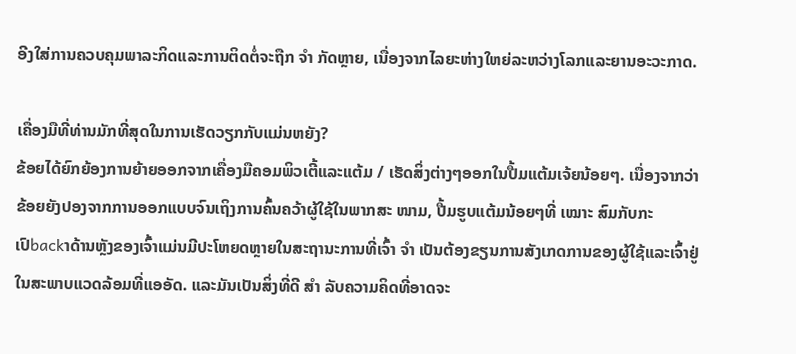ອີງໃສ່ການຄວບຄຸມພາລະກິດແລະການຕິດຕໍ່ຈະຖືກ ຈຳ ກັດຫຼາຍ, ເນື່ອງຈາກໄລຍະຫ່າງໃຫຍ່ລະຫວ່າງໂລກແລະຍານອະວະກາດ.

ເຄື່ອງມືທີ່ທ່ານມັກທີ່ສຸດໃນການເຮັດວຽກກັບແມ່ນຫຍັງ?
ຂ້ອຍໄດ້ຍົກຍ້ອງການຍ້າຍອອກຈາກເຄື່ອງມືຄອມພິວເຕີ້ແລະແຕ້ມ / ເຮັດສິ່ງຕ່າງໆອອກໃນປື້ມແຕ້ມເຈ້ຍນ້ອຍໆ. ເນື່ອງຈາກວ່າຂ້ອຍຍັງປອງຈາກການອອກແບບຈົນເຖິງການຄົ້ນຄວ້າຜູ້ໃຊ້ໃນພາກສະ ໜາມ, ປື້ມຮູບແຕ້ມນ້ອຍໆທີ່ ເໝາະ ສົມກັບກະເປົbackາດ້ານຫຼັງຂອງເຈົ້າແມ່ນມີປະໂຫຍດຫຼາຍໃນສະຖານະການທີ່ເຈົ້າ ຈຳ ເປັນຕ້ອງຂຽນການສັງເກດການຂອງຜູ້ໃຊ້ແລະເຈົ້າຢູ່ໃນສະພາບແວດລ້ອມທີ່ແອອັດ. ແລະມັນເປັນສິ່ງທີ່ດີ ສຳ ລັບຄວາມຄິດທີ່ອາດຈະ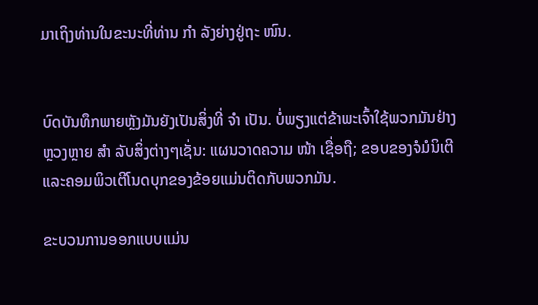ມາເຖິງທ່ານໃນຂະນະທີ່ທ່ານ ກຳ ລັງຍ່າງຢູ່ຖະ ໜົນ.


ບົດບັນທຶກພາຍຫຼັງມັນຍັງເປັນສິ່ງທີ່ ຈຳ ເປັນ. ບໍ່ພຽງແຕ່ຂ້າພະເຈົ້າໃຊ້ພວກມັນຢ່າງຫຼວງຫຼາຍ ສຳ ລັບສິ່ງຕ່າງໆເຊັ່ນ: ແຜນວາດຄວາມ ໜ້າ ເຊື່ອຖື; ຂອບຂອງຈໍມໍນິເຕີແລະຄອມພິວເຕີໂນດບຸກຂອງຂ້ອຍແມ່ນຕິດກັບພວກມັນ.

ຂະບວນການອອກແບບແມ່ນ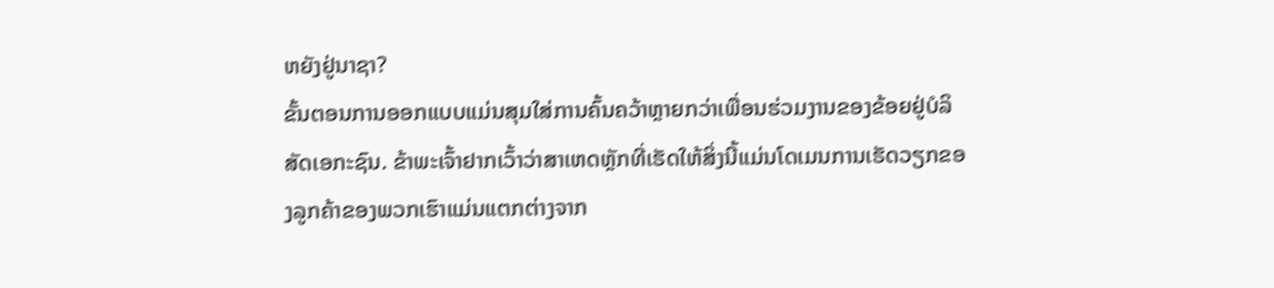ຫຍັງຢູ່ນາຊາ?
ຂັ້ນຕອນການອອກແບບແມ່ນສຸມໃສ່ການຄົ້ນຄວ້າຫຼາຍກວ່າເພື່ອນຮ່ວມງານຂອງຂ້ອຍຢູ່ບໍລິສັດເອກະຊົນ. ຂ້າພະເຈົ້າຢາກເວົ້າວ່າສາເຫດຫຼັກທີ່ເຮັດໃຫ້ສິ່ງນີ້ແມ່ນໂດເມນການເຮັດວຽກຂອງລູກຄ້າຂອງພວກເຮົາແມ່ນແຕກຕ່າງຈາກ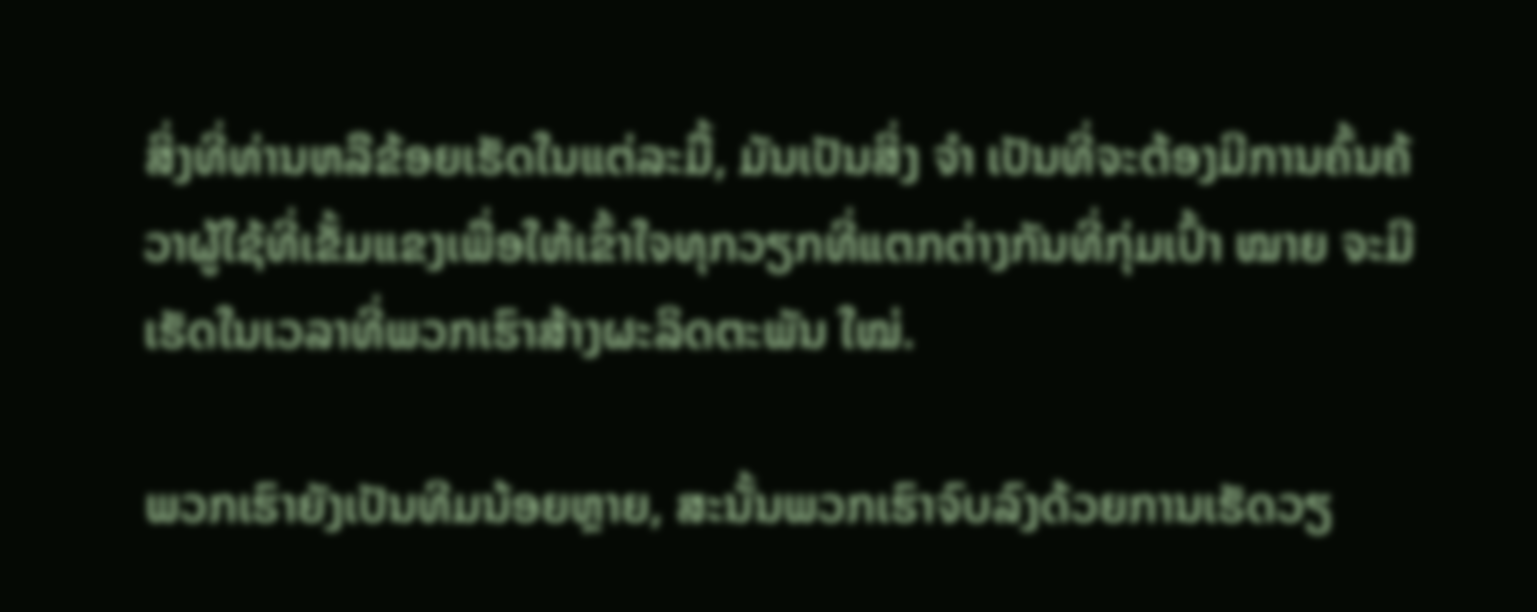ສິ່ງທີ່ທ່ານຫລືຂ້ອຍເຮັດໃນແຕ່ລະມື້, ມັນເປັນສິ່ງ ຈຳ ເປັນທີ່ຈະຕ້ອງມີການຄົ້ນຄ້ວາຜູ້ໃຊ້ທີ່ເຂັ້ມແຂງເພື່ອໃຫ້ເຂົ້າໃຈທຸກວຽກທີ່ແຕກຕ່າງກັນທີ່ກຸ່ມເປົ້າ ໝາຍ ຈະມີ ເຮັດໃນເວລາທີ່ພວກເຮົາສ້າງຜະລິດຕະພັນ ໃໝ່.

ພວກເຮົາຍັງເປັນທີມນ້ອຍຫຼາຍ, ສະນັ້ນພວກເຮົາຈົບລົງດ້ວຍການເຮັດວຽ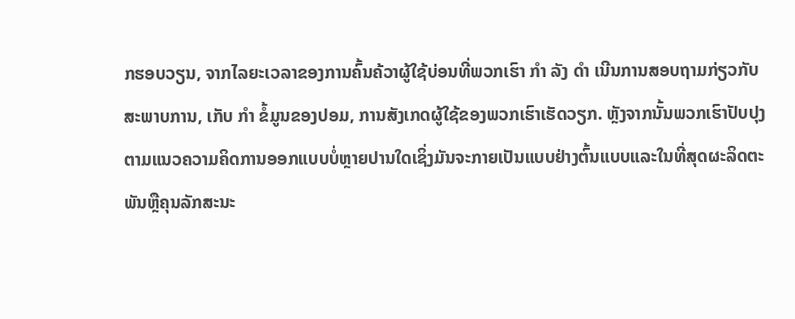ກຮອບວຽນ, ຈາກໄລຍະເວລາຂອງການຄົ້ນຄ້ວາຜູ້ໃຊ້ບ່ອນທີ່ພວກເຮົາ ກຳ ລັງ ດຳ ເນີນການສອບຖາມກ່ຽວກັບສະພາບການ, ເກັບ ກຳ ຂໍ້ມູນຂອງປອມ, ການສັງເກດຜູ້ໃຊ້ຂອງພວກເຮົາເຮັດວຽກ. ຫຼັງຈາກນັ້ນພວກເຮົາປັບປຸງຕາມແນວຄວາມຄິດການອອກແບບບໍ່ຫຼາຍປານໃດເຊິ່ງມັນຈະກາຍເປັນແບບຢ່າງຕົ້ນແບບແລະໃນທີ່ສຸດຜະລິດຕະພັນຫຼືຄຸນລັກສະນະ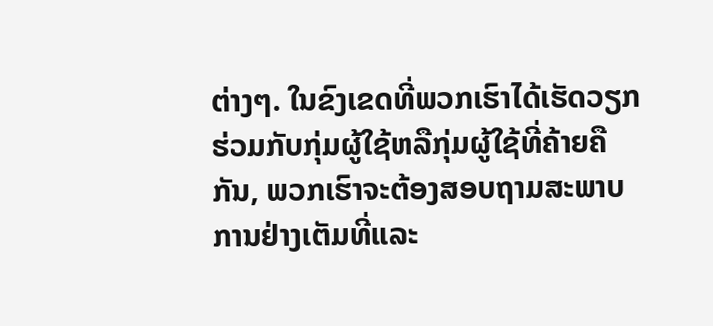ຕ່າງໆ. ໃນຂົງເຂດທີ່ພວກເຮົາໄດ້ເຮັດວຽກຮ່ວມກັບກຸ່ມຜູ້ໃຊ້ຫລືກຸ່ມຜູ້ໃຊ້ທີ່ຄ້າຍຄືກັນ, ພວກເຮົາຈະຕ້ອງສອບຖາມສະພາບການຢ່າງເຕັມທີ່ແລະ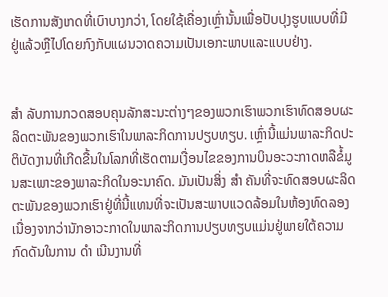ເຮັດການສັງເກດທີ່ເບົາບາງກວ່າ, ໂດຍໃຊ້ເຄື່ອງເຫຼົ່ານັ້ນເພື່ອປັບປຸງຮູບແບບທີ່ມີຢູ່ແລ້ວຫຼືໄປໂດຍກົງກັບແຜນວາດຄວາມເປັນເອກະພາບແລະແບບຢ່າງ.


ສຳ ລັບການກວດສອບຄຸນລັກສະນະຕ່າງໆຂອງພວກເຮົາພວກເຮົາທົດສອບຜະລິດຕະພັນຂອງພວກເຮົາໃນພາລະກິດການປຽບທຽບ. ເຫຼົ່ານີ້ແມ່ນພາລະກິດປະຕິບັດງານທີ່ເກີດຂື້ນໃນໂລກທີ່ເຮັດຕາມເງື່ອນໄຂຂອງການບິນອະວະກາດຫລືຂໍ້ມູນສະເພາະຂອງພາລະກິດໃນອະນາຄົດ. ມັນເປັນສິ່ງ ສຳ ຄັນທີ່ຈະທົດສອບຜະລິດຕະພັນຂອງພວກເຮົາຢູ່ທີ່ນີ້ແທນທີ່ຈະເປັນສະພາບແວດລ້ອມໃນຫ້ອງທົດລອງເນື່ອງຈາກວ່ານັກອາວະກາດໃນພາລະກິດການປຽບທຽບແມ່ນຢູ່ພາຍໃຕ້ຄວາມກົດດັນໃນການ ດຳ ເນີນງານທີ່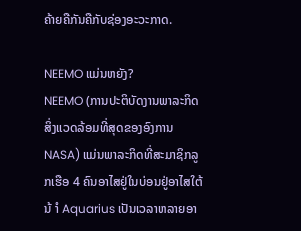ຄ້າຍຄືກັນຄືກັບຊ່ອງອະວະກາດ.

NEEMO ແມ່ນຫຍັງ?
NEEMO (ການປະຕິບັດງານພາລະກິດສິ່ງແວດລ້ອມທີ່ສຸດຂອງອົງການ NASA) ແມ່ນພາລະກິດທີ່ສະມາຊິກລູກເຮືອ 4 ຄົນອາໄສຢູ່ໃນບ່ອນຢູ່ອາໄສໃຕ້ນ້ ຳ Aquarius ເປັນເວລາຫລາຍອາ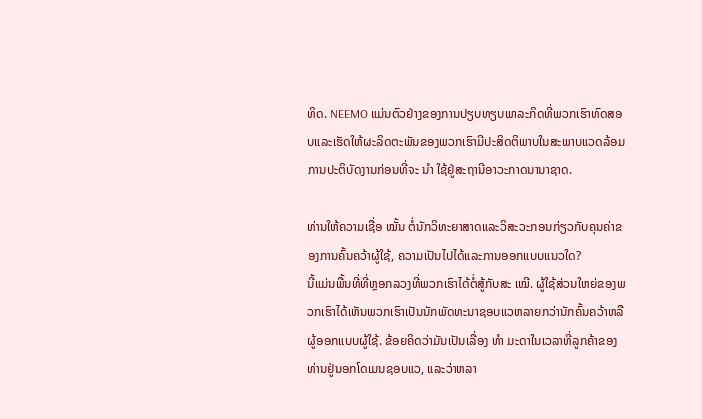ທິດ. NEEMO ແມ່ນຕົວຢ່າງຂອງການປຽບທຽບພາລະກິດທີ່ພວກເຮົາທົດສອບແລະເຮັດໃຫ້ຜະລິດຕະພັນຂອງພວກເຮົາມີປະສິດຕິພາບໃນສະພາບແວດລ້ອມການປະຕິບັດງານກ່ອນທີ່ຈະ ນຳ ໃຊ້ຢູ່ສະຖານີອາວະກາດນານາຊາດ.

ທ່ານໃຫ້ຄວາມເຊື່ອ ໝັ້ນ ຕໍ່ນັກວິທະຍາສາດແລະວິສະວະກອນກ່ຽວກັບຄຸນຄ່າຂອງການຄົ້ນຄວ້າຜູ້ໃຊ້, ຄວາມເປັນໄປໄດ້ແລະການອອກແບບແນວໃດ?
ນີ້ແມ່ນພື້ນທີ່ທີ່ຫຼອກລວງທີ່ພວກເຮົາໄດ້ຕໍ່ສູ້ກັບສະ ເໝີ. ຜູ້ໃຊ້ສ່ວນໃຫຍ່ຂອງພວກເຮົາໄດ້ເຫັນພວກເຮົາເປັນນັກພັດທະນາຊອບແວຫລາຍກວ່ານັກຄົ້ນຄວ້າຫລືຜູ້ອອກແບບຜູ້ໃຊ້. ຂ້ອຍຄິດວ່າມັນເປັນເລື່ອງ ທຳ ມະດາໃນເວລາທີ່ລູກຄ້າຂອງທ່ານຢູ່ນອກໂດເມນຊອບແວ, ແລະວ່າຫລາ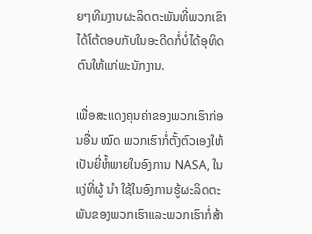ຍໆທີມງານຜະລິດຕະພັນທີ່ພວກເຂົາໄດ້ໂຕ້ຕອບກັບໃນອະດີດກໍ່ບໍ່ໄດ້ອຸທິດຕົນໃຫ້ແກ່ພະນັກງານ.

ເພື່ອສະແດງຄຸນຄ່າຂອງພວກເຮົາກ່ອນອື່ນ ໝົດ ພວກເຮົາກໍ່ຕັ້ງຕົວເອງໃຫ້ເປັນຍີ່ຫໍ້ພາຍໃນອົງການ NASA, ໃນແງ່ທີ່ຜູ້ ນຳ ໃຊ້ໃນອົງການຮູ້ຜະລິດຕະພັນຂອງພວກເຮົາແລະພວກເຮົາກໍ່ສ້າ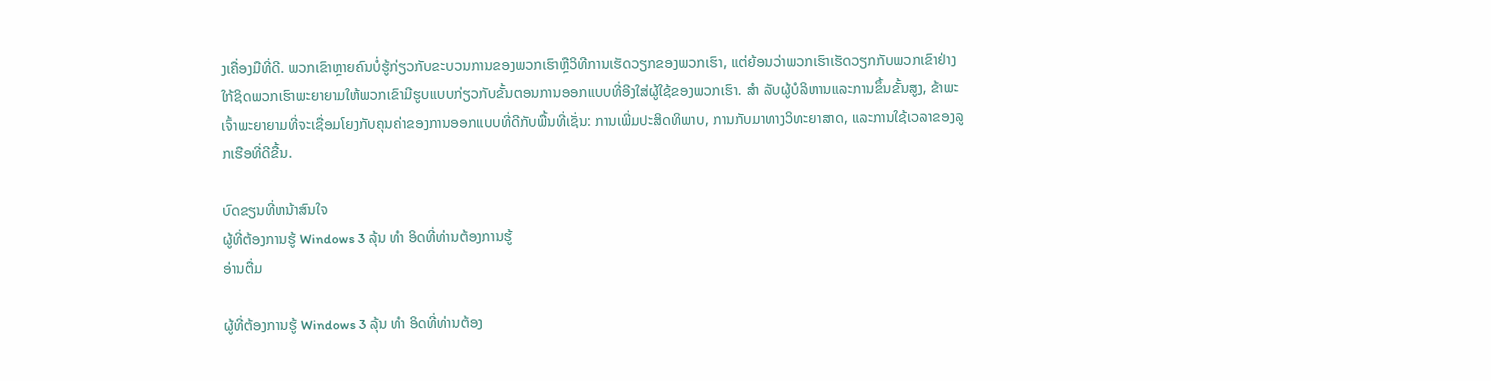ງເຄື່ອງມືທີ່ດີ. ພວກເຂົາຫຼາຍຄົນບໍ່ຮູ້ກ່ຽວກັບຂະບວນການຂອງພວກເຮົາຫຼືວິທີການເຮັດວຽກຂອງພວກເຮົາ, ແຕ່ຍ້ອນວ່າພວກເຮົາເຮັດວຽກກັບພວກເຂົາຢ່າງໃກ້ຊິດພວກເຮົາພະຍາຍາມໃຫ້ພວກເຂົາມີຮູບແບບກ່ຽວກັບຂັ້ນຕອນການອອກແບບທີ່ອີງໃສ່ຜູ້ໃຊ້ຂອງພວກເຮົາ. ສຳ ລັບຜູ້ບໍລິຫານແລະການຂຶ້ນຂັ້ນສູງ, ຂ້າພະເຈົ້າພະຍາຍາມທີ່ຈະເຊື່ອມໂຍງກັບຄຸນຄ່າຂອງການອອກແບບທີ່ດີກັບພື້ນທີ່ເຊັ່ນ: ການເພີ່ມປະສິດທິພາບ, ການກັບມາທາງວິທະຍາສາດ, ແລະການໃຊ້ເວລາຂອງລູກເຮືອທີ່ດີຂື້ນ.

ບົດຂຽນທີ່ຫນ້າສົນໃຈ
ຜູ້ທີ່ຕ້ອງການຮູ້ Windows 3 ລຸ້ນ ທຳ ອິດທີ່ທ່ານຕ້ອງການຮູ້
ອ່ານຕື່ມ

ຜູ້ທີ່ຕ້ອງການຮູ້ Windows 3 ລຸ້ນ ທຳ ອິດທີ່ທ່ານຕ້ອງ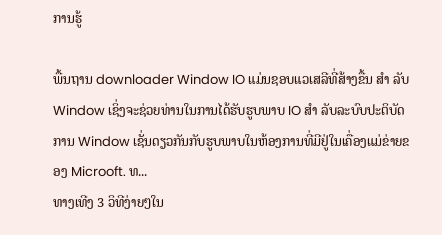ການຮູ້

ພື້ນຖານ downloader Window IO ແມ່ນຊອບແວເສລີທີ່ສ້າງຂື້ນ ສຳ ລັບ Window ເຊິ່ງຈະຊ່ວຍທ່ານໃນການໄດ້ຮັບຮູບພາບ IO ສຳ ລັບລະບົບປະຕິບັດການ Window ເຊັ່ນດຽວກັນກັບຮູບພາບໃນຫ້ອງການທີ່ມີຢູ່ໃນເຄື່ອງແມ່ຂ່າຍຂອງ Microoft. ທ...
ທາງເທີງ 3 ວິທີງ່າຍໆໃນ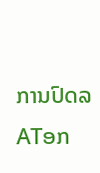ການປົດລATອກ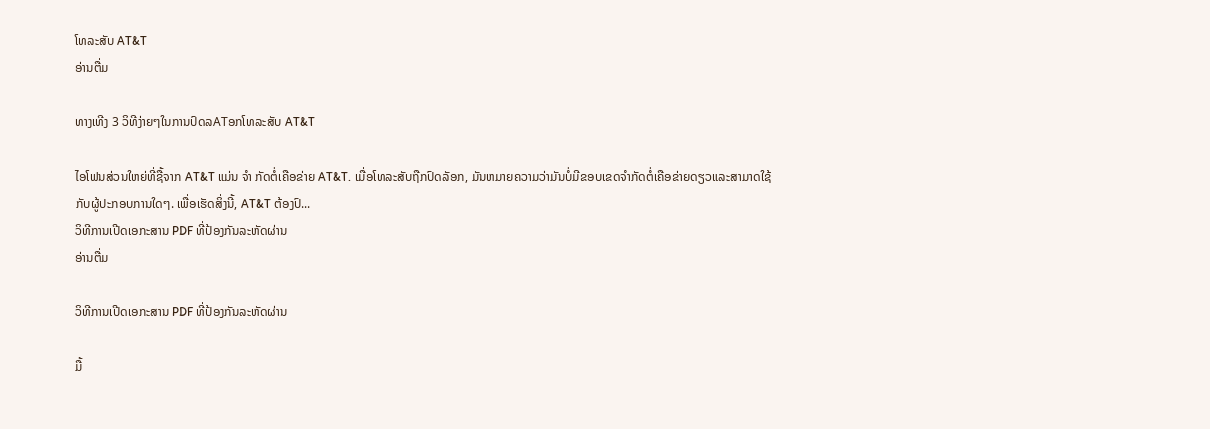ໂທລະສັບ AT&T
ອ່ານຕື່ມ

ທາງເທີງ 3 ວິທີງ່າຍໆໃນການປົດລATອກໂທລະສັບ AT&T

ໄອໂຟນສ່ວນໃຫຍ່ທີ່ຊື້ຈາກ AT&T ແມ່ນ ຈຳ ກັດຕໍ່ເຄືອຂ່າຍ AT&T. ເມື່ອໂທລະສັບຖືກປົດລັອກ, ມັນຫມາຍຄວາມວ່າມັນບໍ່ມີຂອບເຂດຈໍາກັດຕໍ່ເຄືອຂ່າຍດຽວແລະສາມາດໃຊ້ກັບຜູ້ປະກອບການໃດໆ. ເພື່ອເຮັດສິ່ງນີ້, AT&T ຕ້ອງປົ...
ວິທີການເປີດເອກະສານ PDF ທີ່ປ້ອງກັນລະຫັດຜ່ານ
ອ່ານຕື່ມ

ວິທີການເປີດເອກະສານ PDF ທີ່ປ້ອງກັນລະຫັດຜ່ານ

ມື້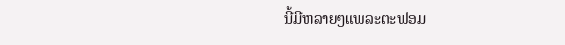ນີ້ມີຫລາຍໆແພລະຕະຟອມ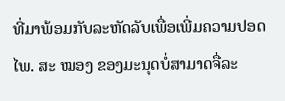ທີ່ມາພ້ອມກັບລະຫັດລັບເພື່ອເພີ່ມຄວາມປອດໄພ. ສະ ໝອງ ຂອງມະນຸດບໍ່ສາມາດຈື່ລະ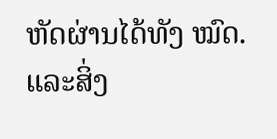ຫັດຜ່ານໄດ້ທັງ ໝົດ. ແລະສິ່ງ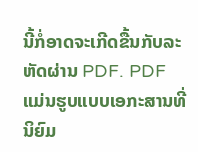ນີ້ກໍ່ອາດຈະເກີດຂື້ນກັບລະຫັດຜ່ານ PDF. PDF ແມ່ນຮູບແບບເອກະສານທີ່ນິຍົມ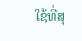ໃຊ້ທີ່ສຸ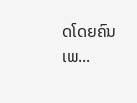ດໂດຍຄົນເພ...